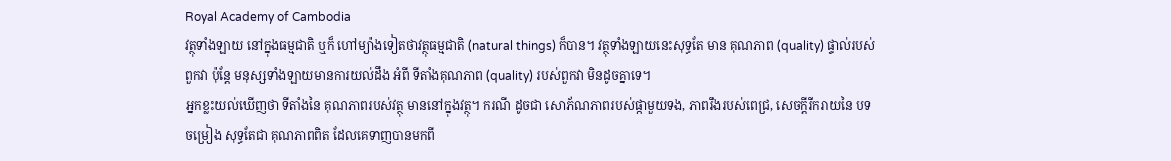Royal Academy of Cambodia
វត្ថុទាំងឡាយ នៅក្នុងធម្មជាតិ ឬក៏ ហៅម្យ៉ាងទៀតថាវត្ថុធម្មជាតិ (natural things) ក៏បាន។ វត្ថុទាំងឡាយនេះសុទ្ធតែ មាន គុណភាព (quality) ផ្ទាល់របស់ពួកវា ប៉ុន្តែ មនុស្សទាំងឡាយមានការយល់ដឹង អំពី ទីតាំងគុណភាព (quality) របស់ពួកវា មិនដូចគ្នាទេ។
អ្នកខ្លះយល់ឃើញថា ទីតាំងនៃ គុណភាពរបស់វត្ថុ មាននៅក្នុងវត្ថុ។ ករណី ដូចជា សោភ័ណភាពរបស់ផ្កាមួយទង, ភាពរឹងរបស់ពេជ្រ, សេចក្ដីរីករាយនៃ បទចម្រៀង សុទ្ធតែជា គុណភាពពិត ដែលគេទាញបានមកពី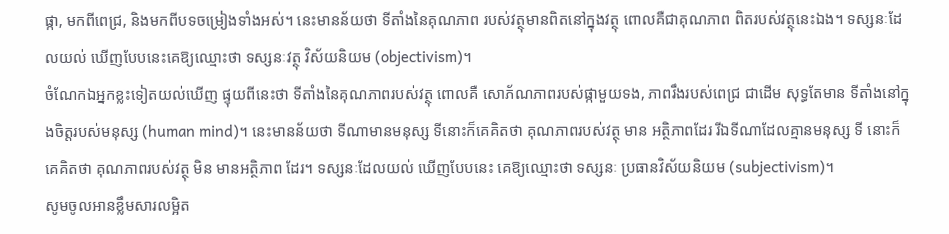ផ្កា, មកពីពេជ្រ, និងមកពីបទចម្រៀងទាំងអស់។ នេះមានន័យថា ទីតាំងនៃគុណភាព របស់វត្ថុមានពិតនៅក្នុងវត្ថុ ពោលគឺជាគុណភាព ពិតរបស់វត្ថុនេះឯង។ ទស្សនៈដែលយល់ ឃើញបែបនេះគេឱ្យឈ្មោះថា ទស្សនៈវត្ថុ វិស័យនិយម (objectivism)។
ចំណែកឯអ្នកខ្លះទៀតយល់ឃើញ ផ្ទុយពីនេះថា ទីតាំងនៃគុណភាពរបស់វត្ថុ ពោលគឺ សោភ័ណភាពរបស់ផ្កាមួយទង, ភាពរឹងរបស់ពេជ្រ ជាដើម សុទ្ធតែមាន ទីតាំងនៅក្នុងចិត្តរបស់មនុស្ស (human mind)។ នេះមានន័យថា ទីណាមានមនុស្ស ទីនោះក៏គេគិតថា គុណភាពរបស់វត្ថុ មាន អត្ថិភាពដែរ រីឯទីណាដែលគ្មានមនុស្ស ទី នោះក៏គេគិតថា គុណភាពរបស់វត្ថុ មិន មានអត្ថិភាព ដែរ។ ទស្សនៈដែលយល់ ឃើញបែបនេះ គេឱ្យឈ្មោះថា ទស្សនៈ ប្រធានវិស័យនិយម (subjectivism)។
សូមចូលអានខ្លឹមសារលម្អិត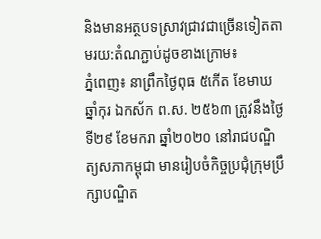និងមានអត្ថបទស្រាវជ្រាវជាច្រើនទៀតតាមរយ:តំណភ្ជាប់ដូចខាងក្រោម៖
ភ្នំពេញ៖ នាព្រឹកថ្ងៃពុធ ៥កើត ខែមាឃ ឆ្នាំកុរ ឯកស័ក ព.ស. ២៥៦៣ ត្រូវនឹងថ្ងៃទី២៩ ខែមករា ឆ្នាំ២០២០ នៅរាជបណ្ឌិត្យសភាកម្ពុជា មានរៀបចំកិច្ចប្រជុំក្រុមប្រឹក្សាបណ្ឌិត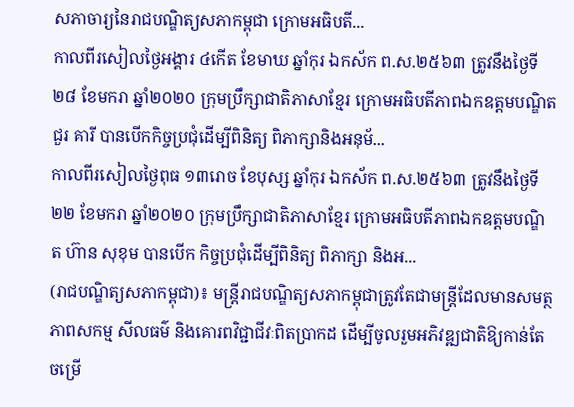សភាចារ្យនៃរាជបណ្ឌិត្យសភាកម្ពុជា ក្រោមអធិបតី...
កាលពីរសៀលថ្ងៃអង្គារ ៤កើត ខែមាឃ ឆ្នាំកុរ ឯកស័ក ព.ស.២៥៦៣ ត្រូវនឹងថ្ងៃទី២៨ ខែមករា ឆ្នាំ២០២០ ក្រុមប្រឹក្សាជាតិភាសាខ្មែរ ក្រោមអធិបតីភាពឯកឧត្តមបណ្ឌិត ជួរ គារី បានបើកកិច្ចប្រជុំដើម្បីពិនិត្យ ពិភាក្សានិងអនុម័...
កាលពីរសៀលថ្ងៃពុធ ១៣រោច ខែបុស្ស ឆ្នាំកុរ ឯកស័ក ព.ស.២៥៦៣ ត្រូវនឹងថ្ងៃទី២២ ខែមករា ឆ្នាំ២០២០ ក្រុមប្រឹក្សាជាតិភាសាខ្មែរ ក្រោមអធិបតីភាពឯកឧត្តមបណ្ឌិត ហ៊ាន សុខុម បានបើក កិច្ចប្រជុំដើម្បីពិនិត្យ ពិភាក្សា និងអ...
(រាជបណ្ឌិត្យសភាកម្ពុជា)៖ មន្ត្រីរាជបណ្ឌិត្យសភាកម្ពុជាត្រូវតែជាមន្ត្រីដែលមានសមត្ថភាពសកម្ម សីលធម៌ និងគោរពវិជ្ជាជីវៈពិតប្រាកដ ដើម្បីចូលរួមអភិវឌ្ឍជាតិឱ្យកាន់តែចម្រើ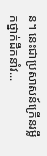ន។ នេះជាប្រសាសន៍ក្រើនរម្លឹកថ្នាក់ដឹកនាំវ...